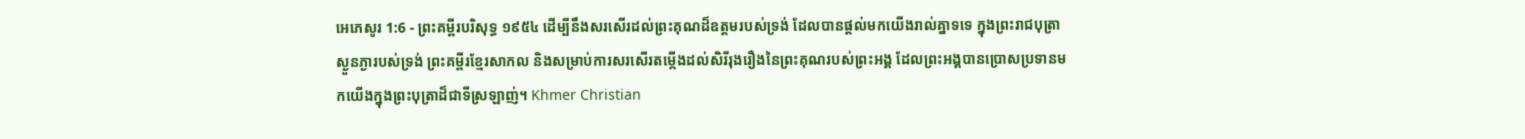អេភេសូរ 1:6 - ព្រះគម្ពីរបរិសុទ្ធ ១៩៥៤ ដើម្បីនឹងសរសើរដល់ព្រះគុណដ៏ឧត្តមរបស់ទ្រង់ ដែលបានផ្តល់មកយើងរាល់គ្នាទទេ ក្នុងព្រះរាជបុត្រាស្ងួនភ្ងារបស់ទ្រង់ ព្រះគម្ពីរខ្មែរសាកល និងសម្រាប់ការសរសើរតម្កើងដល់សិរីរុងរឿងនៃព្រះគុណរបស់ព្រះអង្គ ដែលព្រះអង្គបានប្រោសប្រទានមកយើងក្នុងព្រះបុត្រាដ៏ជាទីស្រឡាញ់។ Khmer Christian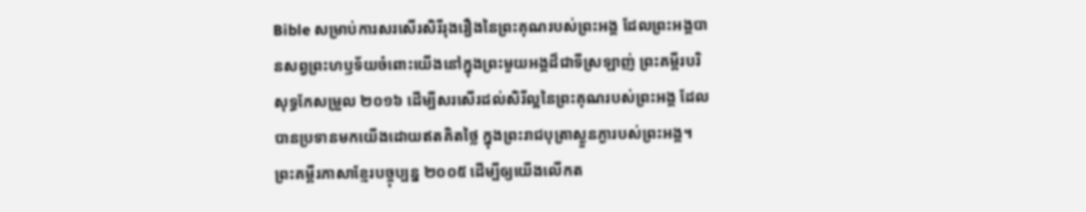Bible សម្រាប់ការសរសើរសិរីរុងរឿងនៃព្រះគុណរបស់ព្រះអង្គ ដែលព្រះអង្គបានសព្វព្រះហឫទ័យចំពោះយើងនៅក្នុងព្រះមួយអង្គដ៏ជាទីស្រឡាញ់ ព្រះគម្ពីរបរិសុទ្ធកែសម្រួល ២០១៦ ដើម្បីសរសើរដល់សិរីល្អនៃព្រះគុណរបស់ព្រះអង្គ ដែលបានប្រទានមកយើងដោយឥតគិតថ្លៃ ក្នុងព្រះរាជបុត្រាស្ងួនភ្ងារបស់ព្រះអង្គ។ ព្រះគម្ពីរភាសាខ្មែរបច្ចុប្បន្ន ២០០៥ ដើម្បីឲ្យយើងលើកត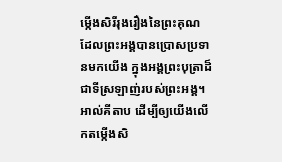ម្កើងសិរីរុងរឿងនៃព្រះគុណ ដែលព្រះអង្គបានប្រោសប្រទានមកយើង ក្នុងអង្គព្រះបុត្រាដ៏ជាទីស្រឡាញ់របស់ព្រះអង្គ។ អាល់គីតាប ដើម្បីឲ្យយើងលើកតម្កើងសិ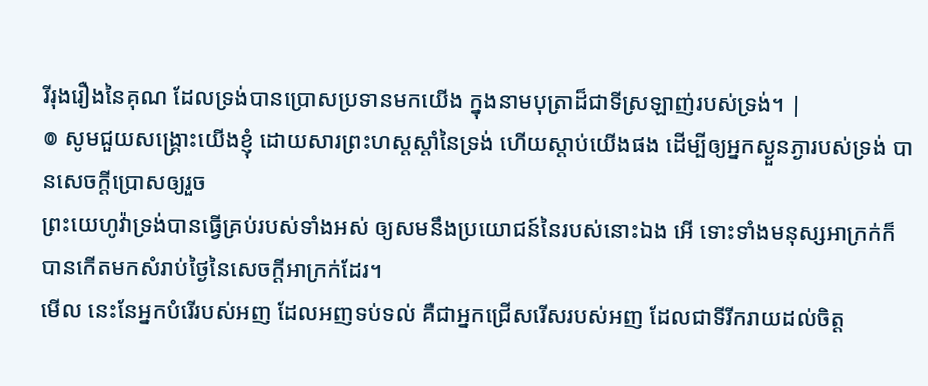រីរុងរឿងនៃគុណ ដែលទ្រង់បានប្រោសប្រទានមកយើង ក្នុងនាមបុត្រាដ៏ជាទីស្រឡាញ់របស់ទ្រង់។ |
៙ សូមជួយសង្គ្រោះយើងខ្ញុំ ដោយសារព្រះហស្តស្តាំនៃទ្រង់ ហើយស្តាប់យើងផង ដើម្បីឲ្យអ្នកស្ងួនភ្ងារបស់ទ្រង់ បានសេចក្ដីប្រោសឲ្យរួច
ព្រះយេហូវ៉ាទ្រង់បានធ្វើគ្រប់របស់ទាំងអស់ ឲ្យសមនឹងប្រយោជន៍នៃរបស់នោះឯង អើ ទោះទាំងមនុស្សអាក្រក់ក៏បានកើតមកសំរាប់ថ្ងៃនៃសេចក្ដីអាក្រក់ដែរ។
មើល នេះនែអ្នកបំរើរបស់អញ ដែលអញទប់ទល់ គឺជាអ្នកជ្រើសរើសរបស់អញ ដែលជាទីរីករាយដល់ចិត្ត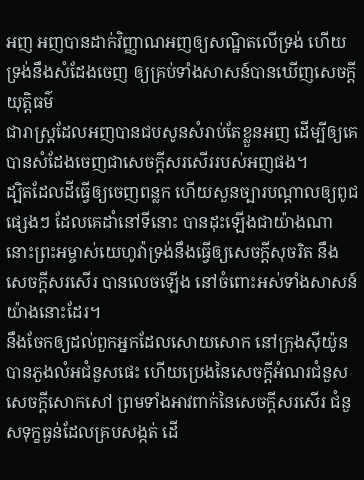អញ អញបានដាក់វិញ្ញាណអញឲ្យសណ្ឋិតលើទ្រង់ ហើយទ្រង់នឹងសំដែងចេញ ឲ្យគ្រប់ទាំងសាសន៍បានឃើញសេចក្ដីយុត្តិធម៌
ជារាស្ត្រដែលអញបានជបសូនសំរាប់តែខ្លួនអញ ដើម្បីឲ្យគេបានសំដែងចេញជាសេចក្ដីសរសើររបស់អញផង។
ដ្បិតដែលដីធ្វើឲ្យចេញពន្លក ហើយសួនច្បារបណ្តាលឲ្យពូជផ្សេងៗ ដែលគេដាំនៅទីនោះ បានដុះឡើងជាយ៉ាងណា នោះព្រះអម្ចាស់យេហូវ៉ាទ្រង់នឹងធ្វើឲ្យសេចក្ដីសុចរិត នឹងសេចក្ដីសរសើរ បានលេចឡើង នៅចំពោះអស់ទាំងសាសន៍យ៉ាងនោះដែរ។
នឹងចែកឲ្យដល់ពួកអ្នកដែលសោយសោក នៅក្រុងស៊ីយ៉ូនបានភួងលំអជំនួសផេះ ហើយប្រេងនៃសេចក្ដីអំណរជំនួសសេចក្ដីសោកសៅ ព្រមទាំងអាវពាក់នៃសេចក្ដីសរសើរ ជំនួសទុក្ខធ្ងន់ដែលគ្របសង្កត់ ដើ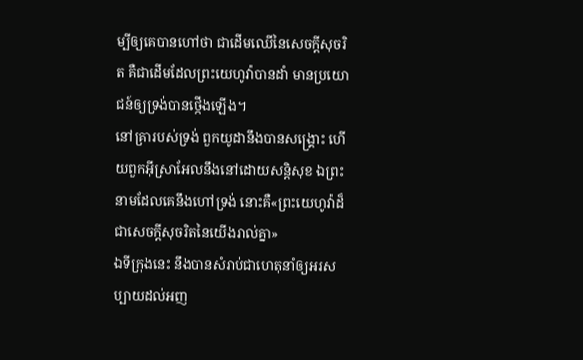ម្បីឲ្យគេបានហៅថា ជាដើមឈើនៃសេចក្ដីសុចរិត គឺជាដើមដែលព្រះយេហូវ៉ាបានដាំ មានប្រយោជន៍ឲ្យទ្រង់បានថ្កើងឡើង។
នៅគ្រារបស់ទ្រង់ ពួកយូដានឹងបានសង្គ្រោះ ហើយពួកអ៊ីស្រាអែលនឹងនៅដោយសន្តិសុខ ឯព្រះនាមដែលគេនឹងហៅទ្រង់ នោះគឺ«ព្រះយេហូវ៉ាដ៏ជាសេចក្ដីសុចរិតនៃយើងរាល់គ្នា»
ឯទីក្រុងនេះ នឹងបានសំរាប់ជាហេតុនាំឲ្យអរសប្បាយដល់អញ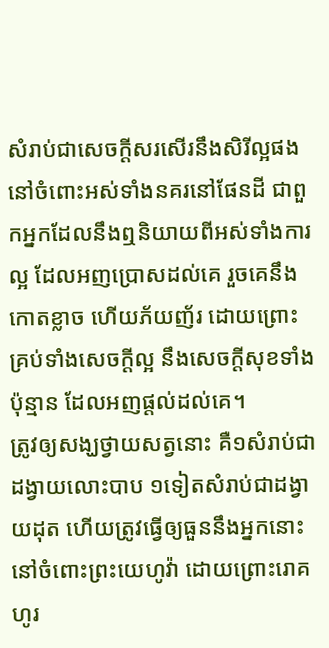សំរាប់ជាសេចក្ដីសរសើរនឹងសិរីល្អផង នៅចំពោះអស់ទាំងនគរនៅផែនដី ជាពួកអ្នកដែលនឹងឮនិយាយពីអស់ទាំងការល្អ ដែលអញប្រោសដល់គេ រួចគេនឹងកោតខ្លាច ហើយភ័យញ័រ ដោយព្រោះគ្រប់ទាំងសេចក្ដីល្អ នឹងសេចក្ដីសុខទាំងប៉ុន្មាន ដែលអញផ្តល់ដល់គេ។
ត្រូវឲ្យសង្ឃថ្វាយសត្វនោះ គឺ១សំរាប់ជាដង្វាយលោះបាប ១ទៀតសំរាប់ជាដង្វាយដុត ហើយត្រូវធ្វើឲ្យធួននឹងអ្នកនោះនៅចំពោះព្រះយេហូវ៉ា ដោយព្រោះរោគហូរ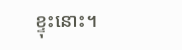ខ្ទុះនោះ។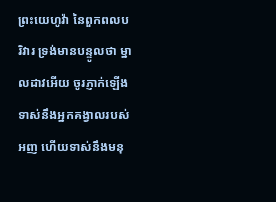ព្រះយេហូវ៉ា នៃពួកពលបរិវារ ទ្រង់មានបន្ទូលថា ម្នាលដាវអើយ ចូរភ្ញាក់ឡើងទាស់នឹងអ្នកគង្វាលរបស់អញ ហើយទាស់នឹងមនុ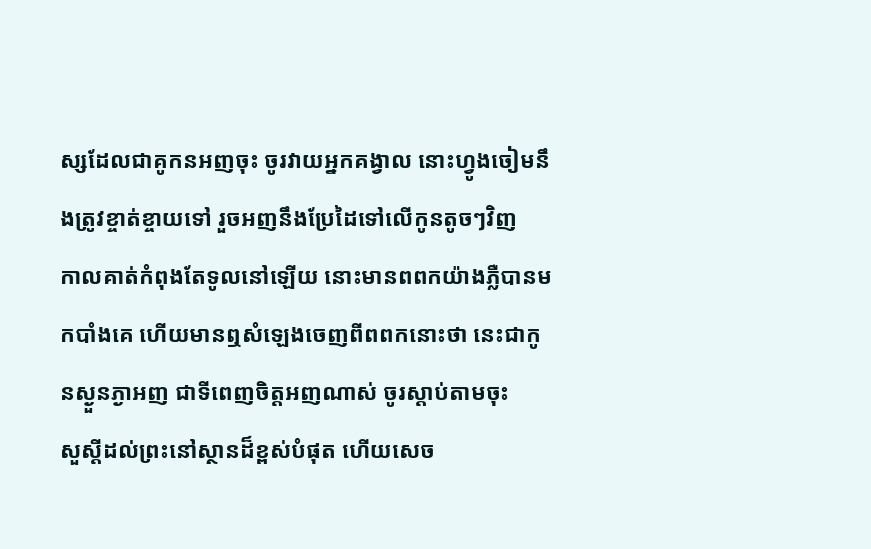ស្សដែលជាគូកនអញចុះ ចូរវាយអ្នកគង្វាល នោះហ្វូងចៀមនឹងត្រូវខ្ចាត់ខ្ចាយទៅ រួចអញនឹងប្រែដៃទៅលើកូនតូចៗវិញ
កាលគាត់កំពុងតែទូលនៅឡើយ នោះមានពពកយ៉ាងភ្លឺបានមកបាំងគេ ហើយមានឮសំឡេងចេញពីពពកនោះថា នេះជាកូនស្ងួនភ្ងាអញ ជាទីពេញចិត្តអញណាស់ ចូរស្តាប់តាមចុះ
សួស្តីដល់ព្រះនៅស្ថានដ៏ខ្ពស់បំផុត ហើយសេច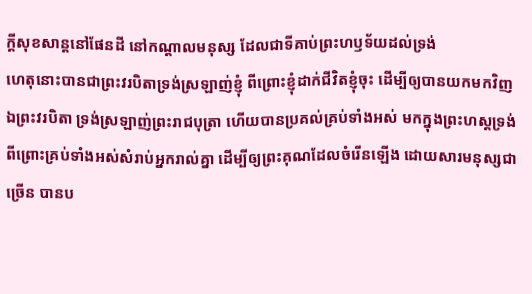ក្ដីសុខសាន្តនៅផែនដី នៅកណ្តាលមនុស្ស ដែលជាទីគាប់ព្រះហឫទ័យដល់ទ្រង់
ហេតុនោះបានជាព្រះវរបិតាទ្រង់ស្រឡាញ់ខ្ញុំ ពីព្រោះខ្ញុំដាក់ជីវិតខ្ញុំចុះ ដើម្បីឲ្យបានយកមកវិញ
ឯព្រះវរបិតា ទ្រង់ស្រឡាញ់ព្រះរាជបុត្រា ហើយបានប្រគល់គ្រប់ទាំងអស់ មកក្នុងព្រះហស្តទ្រង់
ពីព្រោះគ្រប់ទាំងអស់សំរាប់អ្នករាល់គ្នា ដើម្បីឲ្យព្រះគុណដែលចំរើនឡើង ដោយសារមនុស្សជាច្រើន បានប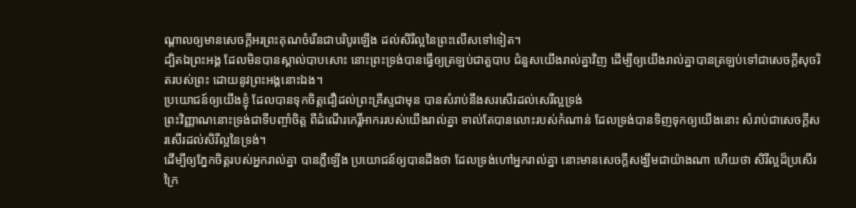ណ្តាលឲ្យមានសេចក្ដីអរព្រះគុណចំរើនជាបរិបូរឡើង ដល់សិរីល្អនៃព្រះលើសទៅទៀត។
ដ្បិតឯព្រះអង្គ ដែលមិនបានស្គាល់បាបសោះ នោះព្រះទ្រង់បានធ្វើឲ្យត្រឡប់ជាតួបាប ជំនួសយើងរាល់គ្នាវិញ ដើម្បីឲ្យយើងរាល់គ្នាបានត្រឡប់ទៅជាសេចក្ដីសុចរិតរបស់ព្រះ ដោយនូវព្រះអង្គនោះឯង។
ប្រយោជន៍ឲ្យយើងខ្ញុំ ដែលបានទុកចិត្តជឿដល់ព្រះគ្រីស្ទជាមុន បានសំរាប់នឹងសរសើរដល់សេរីល្អទ្រង់
ព្រះវិញ្ញាណនោះទ្រង់ជាទីបញ្ចាំចិត្ត ពីដំណើរកេរ្តិ៍អាកររបស់យើងរាល់គ្នា ទាល់តែបានលោះរបស់កំណាន់ ដែលទ្រង់បានទិញទុកឲ្យយើងនោះ សំរាប់ជាសេចក្ដីសរសើរដល់សិរីល្អនៃទ្រង់។
ដើម្បីឲ្យភ្នែកចិត្តរបស់អ្នករាល់គ្នា បានភ្លឺឡើង ប្រយោជន៍ឲ្យបានដឹងថា ដែលទ្រង់ហៅអ្នករាល់គ្នា នោះមានសេចក្ដីសង្ឃឹមជាយ៉ាងណា ហើយថា សិរីល្អដ៏ប្រសើរក្រៃ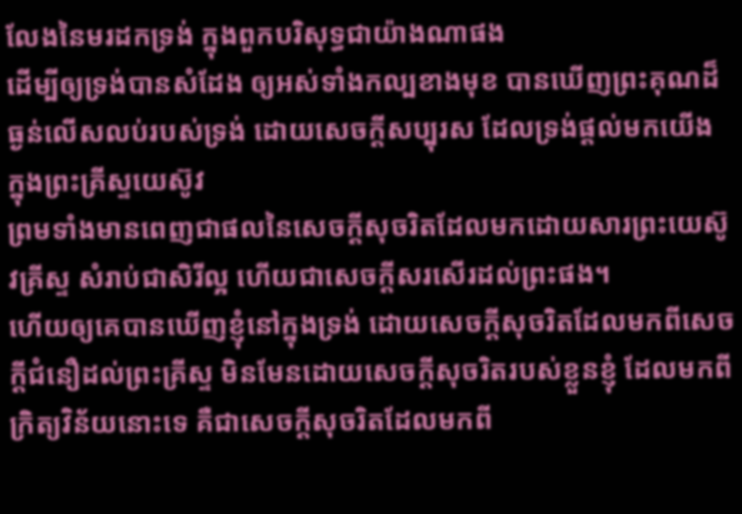លែងនៃមរដកទ្រង់ ក្នុងពួកបរិសុទ្ធជាយ៉ាងណាផង
ដើម្បីឲ្យទ្រង់បានសំដែង ឲ្យអស់ទាំងកល្បខាងមុខ បានឃើញព្រះគុណដ៏ធ្ងន់លើសលប់របស់ទ្រង់ ដោយសេចក្ដីសប្បុរស ដែលទ្រង់ផ្តល់មកយើង ក្នុងព្រះគ្រីស្ទយេស៊ូវ
ព្រមទាំងមានពេញជាផលនៃសេចក្ដីសុចរិតដែលមកដោយសារព្រះយេស៊ូវគ្រីស្ទ សំរាប់ជាសិរីល្អ ហើយជាសេចក្ដីសរសើរដល់ព្រះផង។
ហើយឲ្យគេបានឃើញខ្ញុំនៅក្នុងទ្រង់ ដោយសេចក្ដីសុចរិតដែលមកពីសេចក្ដីជំនឿដល់ព្រះគ្រីស្ទ មិនមែនដោយសេចក្ដីសុចរិតរបស់ខ្លួនខ្ញុំ ដែលមកពីក្រិត្យវិន័យនោះទេ គឺជាសេចក្ដីសុចរិតដែលមកពី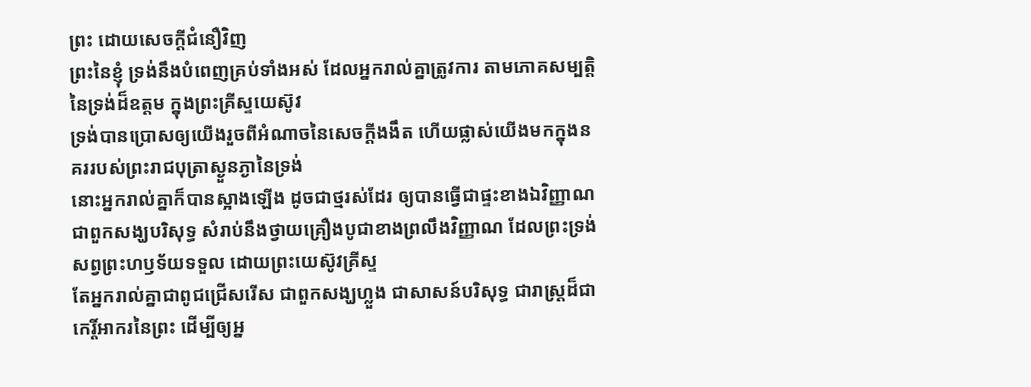ព្រះ ដោយសេចក្ដីជំនឿវិញ
ព្រះនៃខ្ញុំ ទ្រង់នឹងបំពេញគ្រប់ទាំងអស់ ដែលអ្នករាល់គ្នាត្រូវការ តាមភោគសម្បត្តិនៃទ្រង់ដ៏ឧត្តម ក្នុងព្រះគ្រីស្ទយេស៊ូវ
ទ្រង់បានប្រោសឲ្យយើងរួចពីអំណាចនៃសេចក្ដីងងឹត ហើយផ្លាស់យើងមកក្នុងនគររបស់ព្រះរាជបុត្រាស្ងួនភ្ងានៃទ្រង់
នោះអ្នករាល់គ្នាក៏បានស្អាងឡើង ដូចជាថ្មរស់ដែរ ឲ្យបានធ្វើជាផ្ទះខាងឯវិញ្ញាណ ជាពួកសង្ឃបរិសុទ្ធ សំរាប់នឹងថ្វាយគ្រឿងបូជាខាងព្រលឹងវិញ្ញាណ ដែលព្រះទ្រង់សព្វព្រះហឫទ័យទទួល ដោយព្រះយេស៊ូវគ្រីស្ទ
តែអ្នករាល់គ្នាជាពូជជ្រើសរើស ជាពួកសង្ឃហ្លួង ជាសាសន៍បរិសុទ្ធ ជារាស្ត្រដ៏ជាកេរ្តិ៍អាករនៃព្រះ ដើម្បីឲ្យអ្ន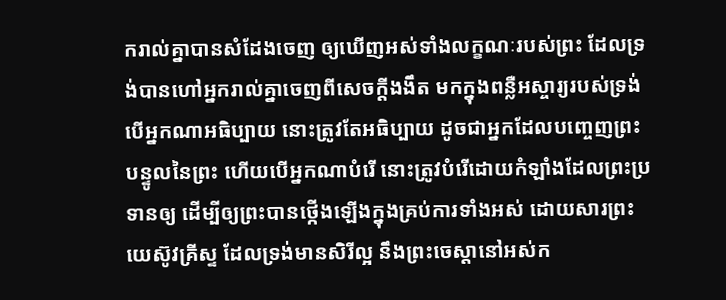ករាល់គ្នាបានសំដែងចេញ ឲ្យឃើញអស់ទាំងលក្ខណៈរបស់ព្រះ ដែលទ្រង់បានហៅអ្នករាល់គ្នាចេញពីសេចក្ដីងងឹត មកក្នុងពន្លឺអស្ចារ្យរបស់ទ្រង់
បើអ្នកណាអធិប្បាយ នោះត្រូវតែអធិប្បាយ ដូចជាអ្នកដែលបញ្ចេញព្រះបន្ទូលនៃព្រះ ហើយបើអ្នកណាបំរើ នោះត្រូវបំរើដោយកំឡាំងដែលព្រះប្រទានឲ្យ ដើម្បីឲ្យព្រះបានថ្កើងឡើងក្នុងគ្រប់ការទាំងអស់ ដោយសារព្រះយេស៊ូវគ្រីស្ទ ដែលទ្រង់មានសិរីល្អ នឹងព្រះចេស្តានៅអស់ក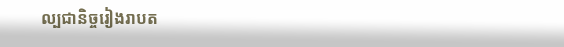ល្បជានិច្ចរៀងរាបត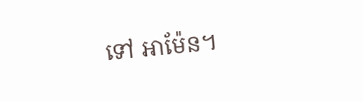ទៅ អាម៉ែន។